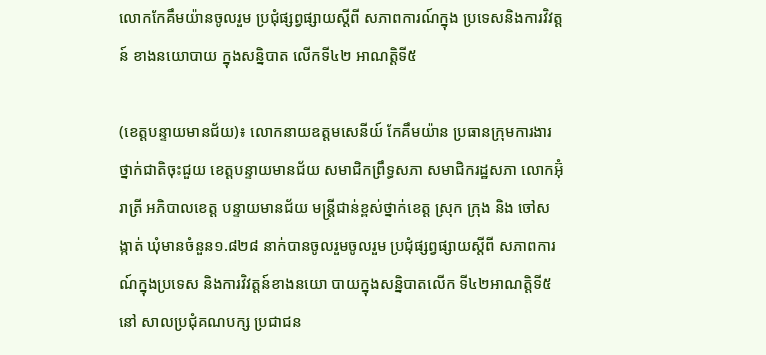លោកកែគឹមយ៉ានចូលរួម ប្រជុំផ្សព្វផ្សាយស្តីពី សភាពការណ៍ក្នុង ប្រទេសនិងការវិវត្តន៍ ខាងនយោបាយ ក្នុងសន្និបាត លើកទី៤២ អាណត្តិទី៥

(ខេត្តបន្ទាយមានជ័យ)៖ លោកនាយឧត្តមសេនីយ៍ កែគឹមយ៉ាន ប្រធានក្រុមការងារ ថ្នាក់ជាតិចុះជួយ ខេត្តបន្ទាយមានជ័យ សមាជិកព្រឹទ្ធសភា សមាជិករដ្ឋសភា លោកអ៊ុំរាត្រី អភិបាលខេត្ត បន្ទាយមានជ័យ មន្ត្រីជាន់ខ្ពស់ថ្នាក់ខេត្ត ស្រុក ក្រុង និង ចៅសង្កាត់ ឃុំមានចំនួន១.៨២៨ នាក់បានចូលរួមចូលរួម ប្រជុំផ្សព្វផ្សាយស្តីពី សភាពការណ៍ក្នុងប្រទេស និងការវិវត្តន៍ខាងនយោ បាយក្នុងសន្និបាតលើក ទី៤២អាណត្តិទី៥នៅ សាលប្រជុំគណបក្ស ប្រជាជន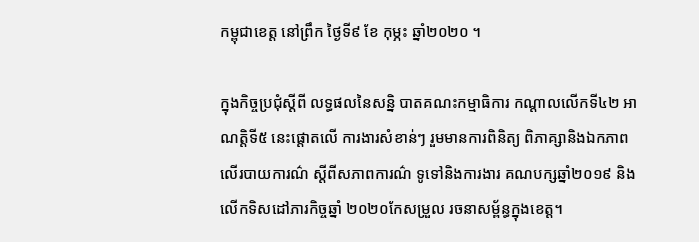កម្ពុជាខេត្ត នៅព្រឹក ថ្ងៃទី៩ ខែ កុម្ភះ ឆ្នាំ២០២០ ។

ក្នុងកិច្ចប្រជុំស្តីពី លទ្ធផលនៃសន្និ បាតគណះកម្មាធិការ កណ្តាលលើកទី៤២ អាណត្តិទី៥ នេះផ្តោតលើ ការងារសំខាន់ៗ រួមមានការពិនិត្យ ពិភាគ្សានិងឯកភាព លើរបាយការណ៌ ស្តីពីសភាពការណ៌ ទូទៅនិងការងារ គណបក្សឆ្នាំ២០១៩ និងលើកទិសដៅភារកិច្ចឆ្នាំ ២០២០កែសម្រួល រចនាសម្ព័ន្ធក្នុងខេត្ត។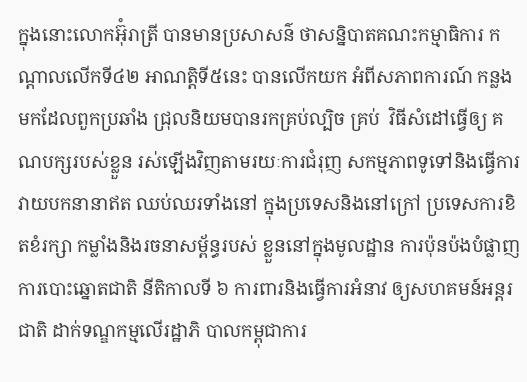ក្នុងនោះលោកអ៊ុំរាត្រី បានមានប្រសាសន៌ ថាសន្និបាតគណះកម្មាធិការ កណ្តាលលើកទី៤២ អាណត្តិទី៥នេះ បានលើកយក អំពីសភាពការណ៍ កន្លងមកដែលពួកប្រឆាំង ជ្រុលនិយមបានរកគ្រប់ល្បិច គ្រប់  វិធីសំដៅធ្វើឲ្យ គណបក្សរបស់ខ្លួន រស់ឡើងវិញតាមរយៈការជំរុញ សកម្មភាពទូទៅនិងធ្វើការ វាយបកនានាឥត ឈប់ឈរទាំងនៅ ក្នុងប្រទេសនិងនៅក្រៅ ប្រទេសការខិតខំរក្សា កម្លាំងនិងរចនាសម្ព័ន្ធរបស់ ខ្លួននៅក្នុងមូលដ្ឋាន ការប៉ុនប៉ងបំផ្លាញ ការបោះឆ្នោតជាតិ នីតិកាលទី ៦ ការពារនិងធ្វើការអំនាវ ឲ្យសហគមន៍អន្តរជាតិ ដាក់ទណ្ឌកម្មលើរដ្ឋាភិ បាលកម្ពុជាការ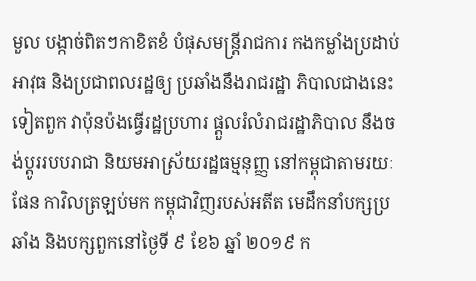មួល បង្កាច់ពិតៗកាខិតខំ បំផុសមន្ត្រីរាជការ កងកម្លាំងប្រដាប់អាវុធ និងប្រជាពលរដ្ឋឲ្យ ប្រឆាំងនឹងរាជរដ្ឋា ភិបាលជាងនេះទៀតពួក វាប៉ុនប៉ងធ្វើរដ្ឋប្រហារ ផ្ដួលរំលំរាជរដ្ឋាភិបាល នឹងចង់ប្ដូររបបរាជា និយមអាស្រ័យរដ្ឋធម្មនុញ្ញ នៅកម្ពុជាតាមរយៈផែន កាវិលត្រឡប់មក កម្ពុជាវិញរបស់អតីត មេដឹកនាំបក្សប្រឆាំង និងបក្សពួកនៅថ្ងៃទី ៩ ខែ៦ ឆ្នាំ ២០១៩ ក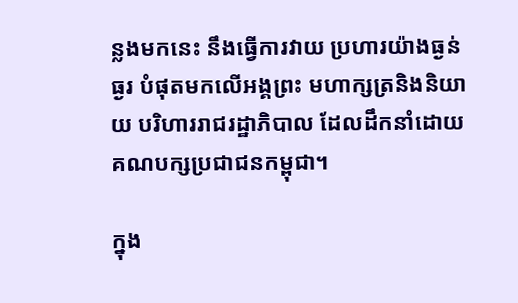ន្លងមកនេះ នឹងធ្វើការវាយ ប្រហារយ៉ាងធ្ងន់ធ្ងរ បំផុតមកលើអង្គព្រះ មហាក្សត្រនិងនិយាយ បរិហាររាជរដ្ឋាភិបាល ដែលដឹកនាំដោយ គណបក្សប្រជាជនកម្ពុជា។

ក្នុង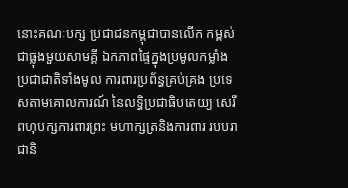នោះគណៈបក្ស ប្រជាជនកម្ពុជាបានលើក កម្ពស់ជាធ្លុងមួយសាមគ្គី ឯកភាពផ្ទៃក្នុងប្រមូលកម្លាំង ប្រជាជាតិទាំងមូល ការពារប្រព័ន្ធគ្រប់គ្រង ប្រទេសតាមគោលការណ៍ នៃលទ្ធិប្រជាធិបតេយ្យ សេរីពហុបក្សការពារព្រះ មហាក្សត្រនិងការពារ របបរាជានិ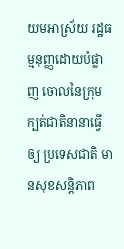យមអាស្រ័យ រដ្ឋធម្មនុញ្ញដោយបំផ្លាញ ចោលនៃក្រុម ក្បត់ជាតិនានាធ្វើឲ្យ ប្រទេសជាតិ មានសុខសន្តិភាព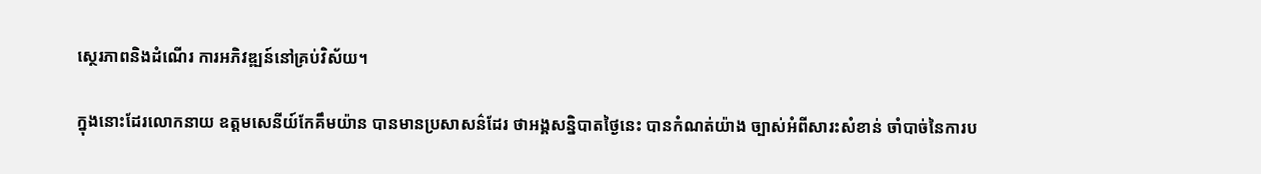ស្ថេរភាពនិងដំណើរ ការអភិវឌ្ឍន៍នៅគ្រប់វិស័យ។

ក្នុងនោះដែរលោកនាយ ឧត្តមសេនីយ៍កែគឹមយ៉ាន បានមានប្រសាសន៌ដែរ ថាអង្គសន្និបាតថ្ងៃនេះ បានកំណត់យ៉ាង ច្បាស់អំពីសារះសំខាន់ ចាំបាច់នៃការប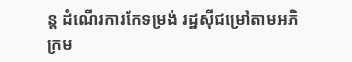ន្ត ដំណើរការកែទម្រង់ រដ្ឋស៊ីជម្រៅតាមអភិ ក្រម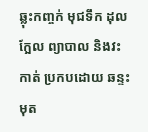ឆ្លុះកញ្ចក់ មុជទឹក ដុលក្អែល ព្យាបាល និងវះកាត់ ប្រកបដោយ ឆន្ទះមុត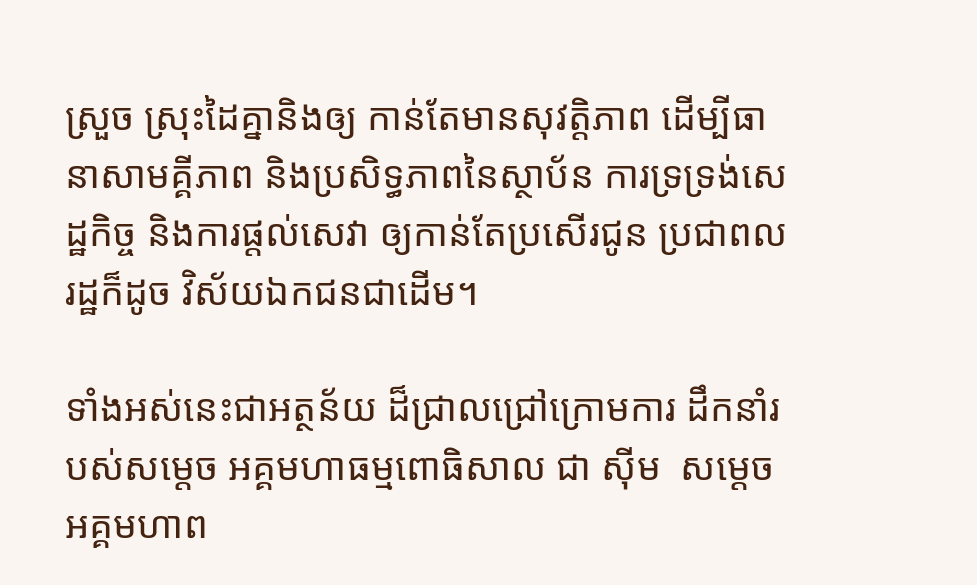ស្រួច ស្រុះដៃគ្នានិងឲ្យ កាន់តែមានសុវត្តិភាព ដើម្បីធានាសាមគ្គីភាព និងប្រសិទ្ធភាពនៃស្ថាប័ន ការទ្រទ្រង់សេដ្ឋកិច្ច និងការផ្តល់សេវា ឲ្យកាន់តែប្រសើរជូន ប្រជាពលរដ្ឋក៏ដូច វិស័យឯកជនជាដើម។

ទាំងអស់នេះជាអត្ថន័យ ដ៏ជ្រាលជ្រៅក្រោមការ ដឹកនាំរបស់សម្ដេច អគ្គមហាធម្មពោធិសាល ជា ស៊ីម  សម្ដេចអគ្គមហាព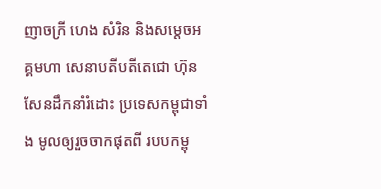ញាចក្រី ហេង សំរិន និងសម្ដេចអគ្គមហា សេនាបតីបតីតេជោ ហ៊ុន សែនដឹកនាំរំដោះ ប្រទេសកម្ពុជាទាំង មូលឲ្យរួចចាកផុតពី របបកម្ពុ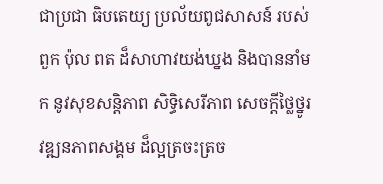ជាប្រជា ធិបតេយ្យ ប្រល័យពូជសាសន៍ របស់ពួក ប៉ុល ពត ដ៏សាហាវយង់ឃ្នង និងបាននាំមក នូវសុខសន្តិភាព សិទ្ធិសេរីភាព សេចក្ដីថ្លៃថ្នូរ វឌ្ឍនភាពសង្គម ដ៏ល្អត្រចះត្រច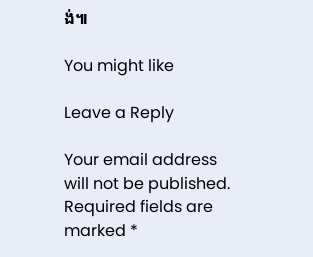ង់៕

You might like

Leave a Reply

Your email address will not be published. Required fields are marked *